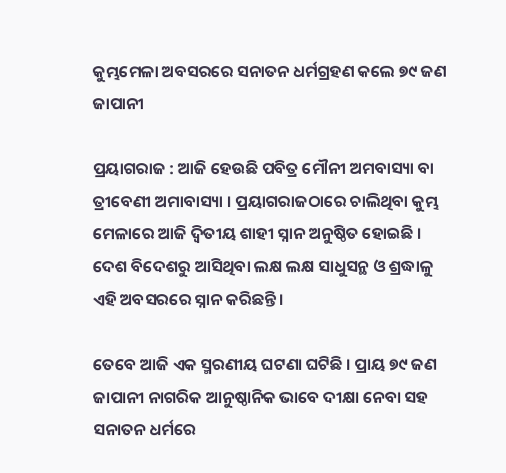କୁମ୍ଭମେଳା ଅବସରରେ ସନାତନ ଧର୍ମଗ୍ରହଣ କଲେ ୭୯ ଜଣ ଜାପାନୀ

ପ୍ରୟାଗରାଜ : ଆଜି ହେଉଛି ପବିତ୍ର ମୌନୀ ଅମବାସ୍ୟା ବା ତ୍ରୀବେଣୀ ଅମାବାସ୍ୟା । ପ୍ରୟାଗରାଜଠାରେ ଚାଲିଥିବା କୁମ୍ଭ ମେଳାରେ ଆଜି ଦ୍ୱିତୀୟ ଶାହୀ ସ୍ନାନ ଅନୁଷ୍ଠିତ ହୋଇଛି । ଦେଶ ବିଦେଶରୁ ଆସିଥିବା ଲକ୍ଷ ଲକ୍ଷ ସାଧୁସନ୍ଥ ଓ ଶ୍ରଦ୍ଧାଳୁ ଏହି ଅବସରରେ ସ୍ନାନ କରିଛନ୍ତି ।

ତେବେ ଆଜି ଏକ ସ୍ମରଣୀୟ ଘଟଣା ଘଟିଛି । ପ୍ରାୟ ୭୯ ଜଣ ଜାପାନୀ ନାଗରିକ ଆନୁଷ୍ଠାନିକ ଭାବେ ଦୀକ୍ଷା ନେବା ସହ ସନାତନ ଧର୍ମରେ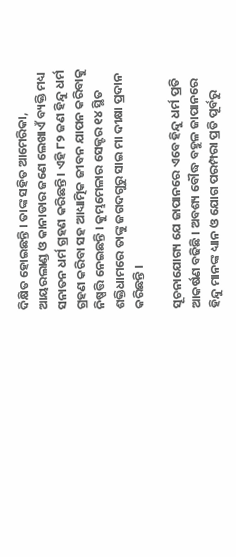ଦିକ୍ଷିତ ହୋଇଛନ୍ତି । ତାଙ୍କ ସହିତ ଆମେରିକା, ଆୟରଲାଣ୍ଡ ଓ କାନାଡାର ଜଣେ ଲେଖାଏଁ ବ୍ୟକ୍ତି ମଧ୍ୟ ସନାତନ ଧର୍ମ ଗ୍ରହଣ କରିଛନ୍ତି । ଏହି ୮୨ ଜଣ ହିନ୍ଦୁ ଧର୍ମ ଗ୍ରହଣ କରିବା ସହ ଆଧ୍ୟାତ୍ମିକ ଜୀବନ ଯାପନ କରିବାକୁ ନିଷ୍ପତ୍ତି ନେଇଛନ୍ତି । କୁମ୍ଭମେଳାର ସେକ୍ଟର ୧୪ ସ୍ଥିତ ଶକ୍ତିଧାମରେ ତାଙ୍କୁ ଜଗଦଗୁରୁ ସାଇ ମା ଦୀକ୍ଷା ପ୍ରଦାନ କରିଛନ୍ତି ।

ସୂଚନାଯୋଗ୍ୟ ଯେ ଜାପାନରେ ଏବେ ହିନ୍ଦୁ ଧର୍ମ ପ୍ରତି ଆକର୍ଷଣ ବଢିଛି । ଅବଶ୍ୟ ବୌଦ୍ଧ ବହୁଳ ଜାପାନରେ ହିନ୍ଦୁ ମାନଙ୍କ ଧ୍ୟାନ ଓ ଯୋଗ ପରମ୍ପରା ପ୍ରତି ପୂର୍ବରୁ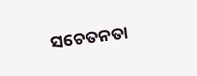ସଚେତନତା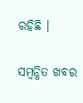ରହିଛି ।

ସମ୍ବନ୍ଧିତ ଖବର